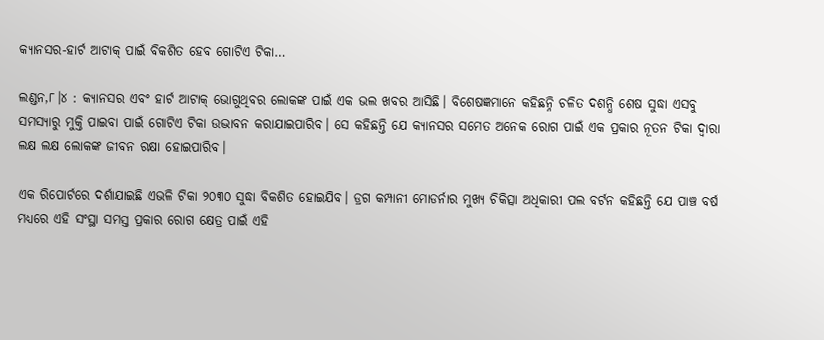କ୍ୟାନସର-ହାର୍ଟ ଆଟାକ୍‌ ପାଇଁ ବିକଶିତ ହେବ ଗୋଟିଏ ଟିକା…

ଲଣ୍ଡନ,୮।୪ : କ୍ୟାନସର ଏବଂ ହାର୍ଟ ଆଟାକ୍‌ ଭୋଗୁଥିବର ଲୋକଙ୍କ ପାଇଁ ଏକ ଭଲ ଖବର ଆସିଛି। ବିଶେଷଜ୍ଞମାନେ କହିଛନ୍ନି ଚଳିତ ଦଶନ୍ଧି ଶେଷ ସୁଦ୍ଧା ଏସବୁ ସମସ୍ୟାରୁ ମୁକ୍ତି ପାଇବା ପାଇଁ ଗୋଟିଏ ଟିକା ଉଦ୍ଭାବନ କରାଯାଇପାରିବ। ସେ କହିଛନ୍ତି ଯେ କ୍ୟାନସର ସମେତ ଅନେକ ରୋଗ ପାଇଁ ଏକ ପ୍ରକାର ନୂତନ ଟିକା ଦ୍ୱାରା ଲକ୍ଷ ଲକ୍ଷ ଲୋକଙ୍କ ଜୀବନ ରକ୍ଷା ହୋଇପାରିବ।

ଏକ ରିପୋର୍ଟରେ ଦର୍ଶାଯାଇଛି ଏଭଳି ଟିକା ୨୦୩୦ ସୁଦ୍ଧା ବିକଶିତ ହୋଇଯିବ। ଡ୍ରଗ କମ୍ପାନୀ ମୋଡର୍ନାର ମୁଖ୍ୟ ଚିକିତ୍ସା ଅଧିକାରୀ ପଲ ବର୍ଟନ କହିଛନ୍ତି ଯେ ପାଞ୍ଚ ବର୍ଷ ମଧ୍ୟରେ ଏହି ସଂସ୍ଥା ସମସ୍ତ ପ୍ରକାର ରୋଗ କ୍ଷେତ୍ର ପାଇଁ ଏହି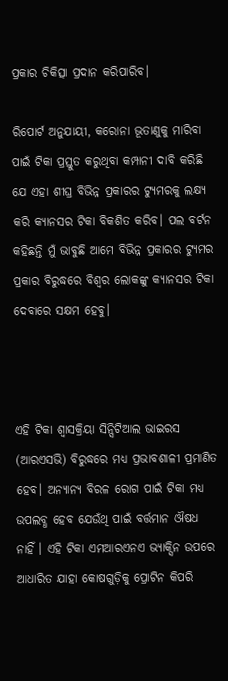ପ୍ରକାର ଚିକିତ୍ସା ପ୍ରଦାନ କରିପାରିବ।

ରିପୋର୍ଟ ଅନୁଯାୟୀ, କରୋନା ଭୂତାଣୁକୁ ମାରିବା ପାଇଁ ଟିକା ପ୍ରସ୍ତୁତ କରୁଥିବା କମ୍ପାନୀ ଦାବି କରିଛି ଯେ ଏହା ଶୀଘ୍ର ବିଭିନ୍ନ ପ୍ରକାରର ଟ୍ୟୁମରକୁ ଲକ୍ଷ୍ୟ କରି କ୍ୟାନସର ଟିକା ବିକଶିତ କରିବ। ପଲ ବର୍ଟନ କହିଛନ୍ତି ମୁଁ ଭାବୁଛି ଆମେ ବିଭିନ୍ନ ପ୍ରକାରର ଟ୍ୟୁମର ପ୍ରକାର ବିରୁଦ୍ଧରେ ବିଶ୍ୱର ଲୋକଙ୍କୁ କ୍ୟାନସର ଟିକା ଦେବାରେ ସକ୍ଷମ ହେବୁ।



ଏହି ଟିକା ଶ୍ୱାସକ୍ରିୟା ସିନ୍ସିଟିଆଲ ଭାଇରସ (ଆରଏସଭି) ବିରୁଦ୍ଧରେ ମଧ୍ୟ ପ୍ରଭାବଶାଳୀ ପ୍ରମାଣିତ ହେବ। ଅନ୍ୟାନ୍ୟ ବିରଳ ରୋଗ ପାଇଁ ଟିକା ମଧ୍ୟ ଉପଲବ୍ଧ ହେବ ଯେଉଁଥି ପାଇଁ ବର୍ତ୍ତମାନ ଔଷଧ ନାହିଁ । ଏହି ଟିକା ଏମଆରଏନଏ ଭ୍ୟାକ୍ସିନ ଉପରେ ଆଧାରିତ ଯାହା କୋଷଗୁଡ଼ିକୁ ପ୍ରୋଟିନ କିପରି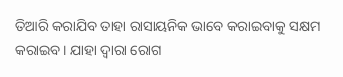ତିଆରି କରାଯିବ ତାହା ରାସାୟନିକ ଭାବେ କରାଇବାକୁ ସକ୍ଷମ କରାଇବ। ଯାହା ଦ୍ୱାରା ରୋଗ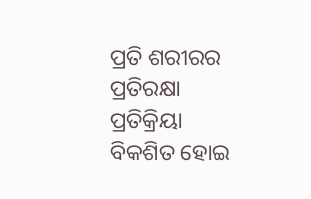ପ୍ରତି ଶରୀରର ପ୍ରତିରକ୍ଷା ପ୍ରତିକ୍ରିୟା ବିକଶିତ ହୋଇ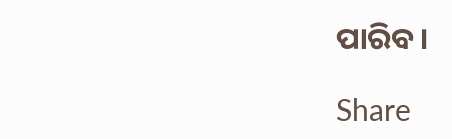ପାରିବ।

Share